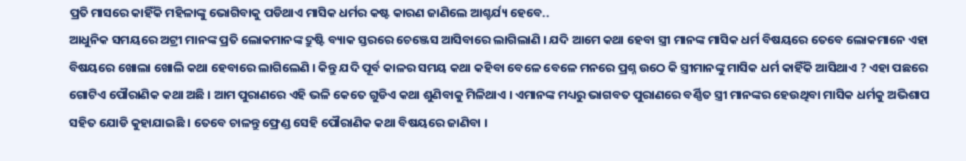ପ୍ରତି ମାସରେ କାହିଁକି ମହିଳାଙ୍କୁ ଭୋଗିବାକୁ ପଡିଥାଏ ମାସିକ ଧର୍ମର କଷ୍ଟ କାରଣ ଜାଣିଲେ ଆଶ୍ଚର୍ଯ୍ୟ ହେବେ..
ଆଧୁନିକ ସମୟରେ ଅଟ୍ରୀ ମାନଙ୍କ ପ୍ରତି ଲୋକମାନଙ୍କ ଦ୍ରୁଷ୍ଟି ବ୍ୟାକ ସ୍ତରରେ ଚେଞ୍ଜେସ ଆସିବାରେ ଲାଗିଲାଣି । ଯଦି ଆମେ କଥା ହେବା ସ୍ତ୍ରୀ ମାନଙ୍କ ମାସିକ ଧର୍ମ ବିଷୟରେ ତେବେ ଲୋକମାନେ ଏହା ବିଷୟରେ ଖୋଲା ଖୋଲି କଥା ହେବାରେ ଲାଗିଲେଣି । କିନ୍ତୁ ଯଦି ପୂର୍ବ କାଳର ସମୟ କଥା କହିବା ବେଳେ ବେଳେ ମନରେ ପ୍ରଶ୍ନ ଉଠେ କି ସ୍ତ୍ରୀମାନଙ୍କୁ ମାସିକ ଧର୍ମ କାହିଁକି ଆସିଥାଏ ? ଏହା ପଛରେ ଗୋଟିଏ ପୌରାଣିକ କଥା ଅଛି । ଆମ ପୁରାଣରେ ଏହି ଭଳି କେତେ ଗୁଡିଏ କଥା ଶୁଣିବାକୁ ମିଳିଥାଏ । ଏମାନଙ୍କ ମଧ୍ୟରୁ ଭାଗବତ ପୁରାଣରେ ବର୍ଣ୍ଣିତ ସ୍ତ୍ରୀ ମାନଙ୍କର ହେଉଥିବା ମାସିକ ଧର୍ମକୁ ଅଭିଶାପ ସହିତ ଯୋଡି କୁହାଯାଇଛି । ତେବେ ଚାଳନ୍ତୁ ଫ୍ରେଣ୍ଡ ସେହି ପୌରାଣିକ କଥା ବିଷୟରେ ଜାଣିବା ।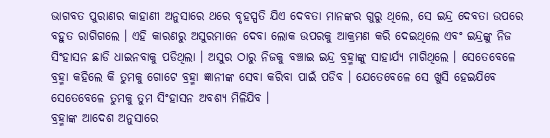ଭାଗବତ ପୁରାଣର କାହାଣୀ ଅନୁସାରେ ଥରେ ବୃହସ୍ପତି ଯିଏ ଦେବତା ମାନଙ୍କର ଗୁରୁ ଥିଲେ, ସେ ଇନ୍ଦ୍ର ଦେବତା ଉପରେ ବହୁତ ରାଗିଗଲେ । ଏହି କାରଣରୁ ଅସୁରମାନେ ଦେବା ଲୋକ ଉପରକୁ ଆକ୍ରମଣ କରି ଦେଇଥିଲେ ଏବଂ ଇନ୍ଦ୍ରଙ୍କୁ ନିଜ ସିଂହାସନ ଛାଡି ଧାଇନବାକୁ ପଡିଥିଲା । ଅସୁର ଠାରୁ ନିଜକୁ ବଞ୍ଚାଇ ଇନ୍ଦ୍ର ବ୍ରହ୍ମାଙ୍କୁ ସାହାର୍ଯ୍ୟ ମାଗିଥିଲେ । ସେତେବେଳେ ବ୍ରହ୍ମା କହିଲେ କି ତୁମକୁ ଗୋଟେ ବ୍ରହ୍ମା ଜ୍ଞାନୀଙ୍କ ସେବା କରିବା ପାଇଁ ପଡିବ । ଯେତେବେଳେ ସେ ଖୁସି ହେଇଯିବେ ସେତେବେଳେ ତୁମକୁ ତୁମ ସିଂହାସନ ଅବଶ୍ୟ ମିଳିଯିବ ।
ବ୍ରହ୍ମାଙ୍କ ଆଦେଶ ଅନୁସାରେ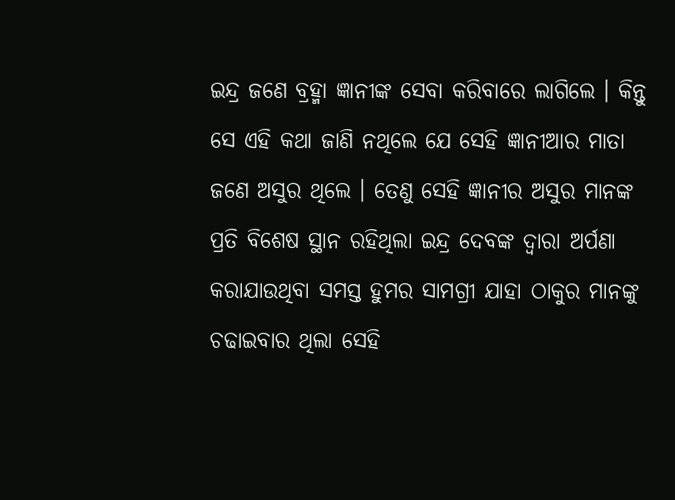ଇନ୍ଦ୍ର ଜଣେ ବ୍ରହ୍ମା ଜ୍ଞାନୀଙ୍କ ସେବା କରିବାରେ ଲାଗିଲେ । କିନ୍ତୁ ସେ ଏହି କଥା ଜାଣି ନଥିଲେ ଯେ ସେହି ଜ୍ଞାନୀଆର ମାତା ଜଣେ ଅସୁର ଥିଲେ । ତେଣୁ ସେହି ଜ୍ଞାନୀର ଅସୁର ମାନଙ୍କ ପ୍ରତି ବିଶେଷ ସ୍ଥାନ ରହିଥିଲା ଇନ୍ଦ୍ର ଦେବଙ୍କ ଦ୍ଵାରା ଅର୍ପଣା କରାଯାଉଥିବା ସମସ୍ତ ହୁମର ସାମଗ୍ରୀ ଯାହା ଠାକୁର ମାନଙ୍କୁ ଚଢାଇବାର ଥିଲା ସେହି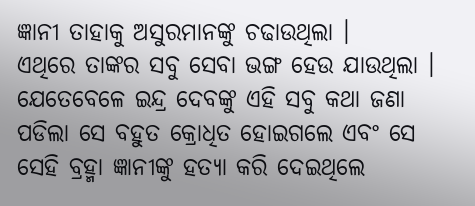ଜ୍ଞାନୀ ତାହାକୁ ଅସୁରମାନଙ୍କୁ ଚଢାଉଥିଲା ।
ଏଥିରେ ତାଙ୍କର ସବୁ ସେବା ଭଙ୍ଗ ହେଉ ଯାଉଥିଲା । ଯେତେବେଳେ ଇନ୍ଦ୍ର ଦେବଙ୍କୁ ଏହି ସବୁ କଥା ଜଣା ପଡିଲା ସେ ବହୁତ କ୍ରୋଧିତ ହୋଇଗଲେ ଏବଂ ସେ ସେହି ବ୍ରହ୍ମା ଜ୍ଞାନୀଙ୍କୁ ହତ୍ୟା କରି ଦେଇଥିଲେ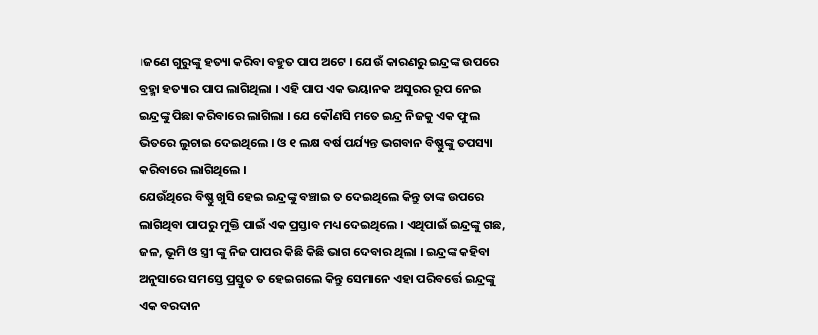।ଜଣେ ଗୁରୁଙ୍କୁ ହତ୍ୟା କରିବା ବହୁତ ପାପ ଅଟେ । ଯେଉଁ କାରଣରୁ ଇନ୍ଦ୍ରଙ୍କ ଉପରେ ବ୍ରହ୍ମା ହତ୍ୟାର ପାପ ଲାଗିଥିଲା । ଏହି ପାପ ଏକ ଭୟାନକ ଅସୁରର ରୂପ ନେଇ ଇନ୍ଦ୍ରଙ୍କୁ ପିଛା କରିବାରେ ଲାଗିଲା । ଯେ କୌଣସି ମତେ ଇନ୍ଦ୍ର ନିଜକୁ ଏକ ଫୁଲ ଭିତରେ ଲୁଚାଇ ଦେଇଥିଲେ । ଓ ୧ ଲକ୍ଷ ବର୍ଷ ପର୍ଯ୍ୟନ୍ତ ଭଗବାନ ବିଷ୍ଣୁଙ୍କୁ ତପସ୍ୟା କରିବାରେ ଲାଗିଥିଲେ ।
ଯେଉଁଥିରେ ବିଷ୍ଣୁ ଖୁସି ହେଇ ଇନ୍ଦ୍ରଙ୍କୁ ବଞ୍ଚାଇ ତ ଦେଇଥିଲେ କିନ୍ତୁ ତାଙ୍କ ଉପରେ ଲାଗିଥିବା ପାପରୁ ମୁକ୍ତି ପାଇଁ ଏକ ପ୍ରସ୍ତାବ ମଧ୍ୟ ଦେଇଥିଲେ । ଏଥିପାଇଁ ଇନ୍ଦ୍ରଙ୍କୁ ଗଛ, ଜଳ, ଭୂମି ଓ ସ୍ତ୍ରୀ ଙ୍କୁ ନିଜ ପାପର କିଛି କିଛି ଭାଗ ଦେବାର ଥିଲା । ଇନ୍ଦ୍ରଙ୍କ କହିବା ଅନୁସାରେ ସମସ୍ତେ ପ୍ରସ୍ତୁତ ତ ହେଇଗଲେ କିନ୍ତୁ ସେମାନେ ଏହା ପରିବର୍ତ୍ତେ ଇନ୍ଦ୍ରଙ୍କୁ ଏକ ବରଦାନ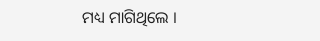ମଧ୍ୟ ମାଗିଥିଲେ ।